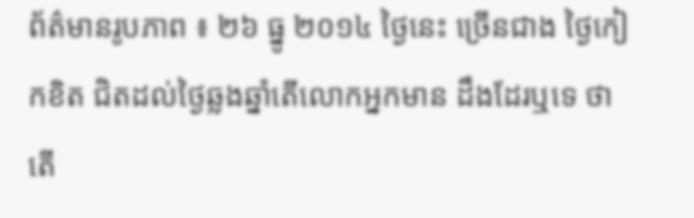ព័ត៌មានរូបភាព ៖ ២៦ ធ្នូ ២០១៤ ថ្ងៃនេះ ច្រើនជាង ថ្ងៃកៀកខិត ជិតដល់ថ្ងៃឆ្លងឆ្នាំតើលោកអ្នកមាន ដឹងដែរឬទេ ថាតើ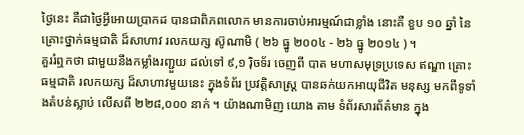ថ្ងៃនេះ គឺជាថ្ងៃអ្វីអោយប្រាកដ បានជាពិភពលោក មានការចាប់អារម្មណ៍ជាខ្លាំង នោះគឺ ខួប ១០ ឆ្នាំ នៃគ្រោះថ្នាក់ធម្មជាតិ ដ៏សាហាវ រលកយក្ស ស៊ូណាមិ ( ២៦ ធ្នូ ២០០៤ - ២៦ ធ្នូ ២០១៤ ) ។
គួររំឮកថា ជាមួយនឹងកម្លាំងរញ្ជួយ ដល់ទៅ ៩,១ រ៉ិចទ័រ ចេញពី បាត មហាសមុទ្រប្រទេស ឥណ្ឌា គ្រោះធម្មជាតិ រលកយក្ស ដ៏សាហាវមួយនេះ ក្នុងទំព័រ ប្រវត្តិសាស្រ្ត បានឆក់យកអាយុជីវិត មនុស្ស មកពីទូទាំងតំបន់ស្លាប់ លើសពី ២២៨,០០០ នាក់ ។ យ៉ាងណាមិញ យោង តាម ទំព័រសារព័ត៌មាន ក្នុង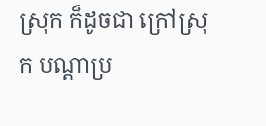ស្រុក ក៏ដូចជា ក្រៅស្រុក បណ្តាប្រ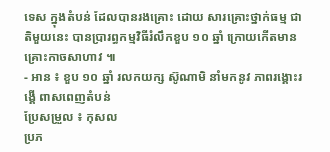ទេស ក្នុងតំបន់ ដែលបានរងគ្រោះ ដោយ សារគ្រោះថ្នាក់ធម្ម ជាតិមួយនេះ បានប្រារព្ធកម្មវិធីរំលឹកខួប ១០ ឆ្នាំ ក្រោយកើតមានគ្រោះកាចសាហាវ ៕
- អាន ៖ ខួប ១០ ឆ្នាំ រលកយក្ស ស៊ូណាមិ នាំមកនូវ ភាពរង្គោះរង្គើ ពាសពេញតំបន់
ប្រែសម្រួល ៖ កុសល
ប្រភ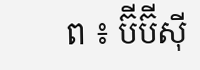ព ៖ ប៊ីប៊ីស៊ី